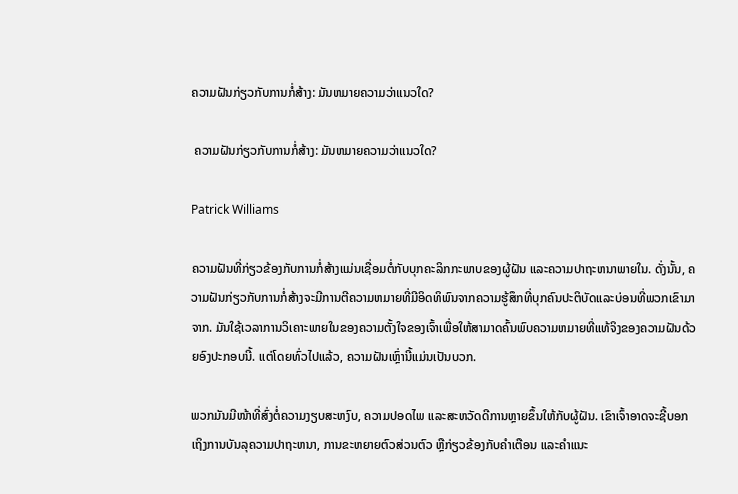ຄວາມຝັນກ່ຽວກັບການກໍ່ສ້າງ: ມັນຫມາຍຄວາມວ່າແນວໃດ?

 ຄວາມຝັນກ່ຽວກັບການກໍ່ສ້າງ: ມັນຫມາຍຄວາມວ່າແນວໃດ?

Patrick Williams

ຄວາມຝັນທີ່ກ່ຽວຂ້ອງກັບການກໍ່ສ້າງແມ່ນເຊື່ອມຕໍ່ກັບບຸກຄະລິກກະພາບຂອງຜູ້ຝັນ ແລະຄວາມປາຖະຫນາພາຍໃນ. ດັ່ງນັ້ນ, ຄວາມຝັນກ່ຽວກັບການກໍ່ສ້າງຈະມີການຕີຄວາມຫມາຍທີ່ມີອິດທິພົນຈາກຄວາມຮູ້ສຶກທີ່ບຸກຄົນປະຕິບັດແລະບ່ອນທີ່ພວກເຂົາມາຈາກ. ມັນໃຊ້ເວລາການວິເຄາະພາຍໃນຂອງຄວາມຕັ້ງໃຈຂອງເຈົ້າເພື່ອໃຫ້ສາມາດຄົ້ນພົບຄວາມຫມາຍທີ່ແທ້ຈິງຂອງຄວາມຝັນດ້ວຍອົງປະກອບນີ້. ແຕ່ໂດຍທົ່ວໄປແລ້ວ, ຄວາມຝັນເຫຼົ່ານີ້ແມ່ນເປັນບວກ.

ພວກມັນມີໜ້າທີ່ສົ່ງຕໍ່ຄວາມງຽບສະຫງົບ, ຄວາມປອດໄພ ແລະສະຫວັດດີການຫຼາຍຂຶ້ນໃຫ້ກັບຜູ້ຝັນ. ເຂົາເຈົ້າອາດຈະຊີ້ບອກເຖິງການບັນລຸຄວາມປາຖະຫນາ, ການຂະຫຍາຍຕົວສ່ວນຕົວ ຫຼືກ່ຽວຂ້ອງກັບຄໍາເຕືອນ ແລະຄໍາແນະ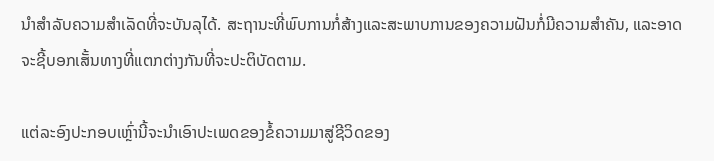ນໍາສໍາລັບຄວາມສໍາເລັດທີ່ຈະບັນລຸໄດ້. ສະຖານະທີ່ພົບການກໍ່ສ້າງແລະສະພາບການຂອງຄວາມຝັນກໍ່ມີຄວາມສໍາຄັນ, ແລະອາດຈະຊີ້ບອກເສັ້ນທາງທີ່ແຕກຕ່າງກັນທີ່ຈະປະຕິບັດຕາມ.

ແຕ່ລະອົງປະກອບເຫຼົ່ານີ້ຈະນໍາເອົາປະເພດຂອງຂໍ້ຄວາມມາສູ່ຊີວິດຂອງ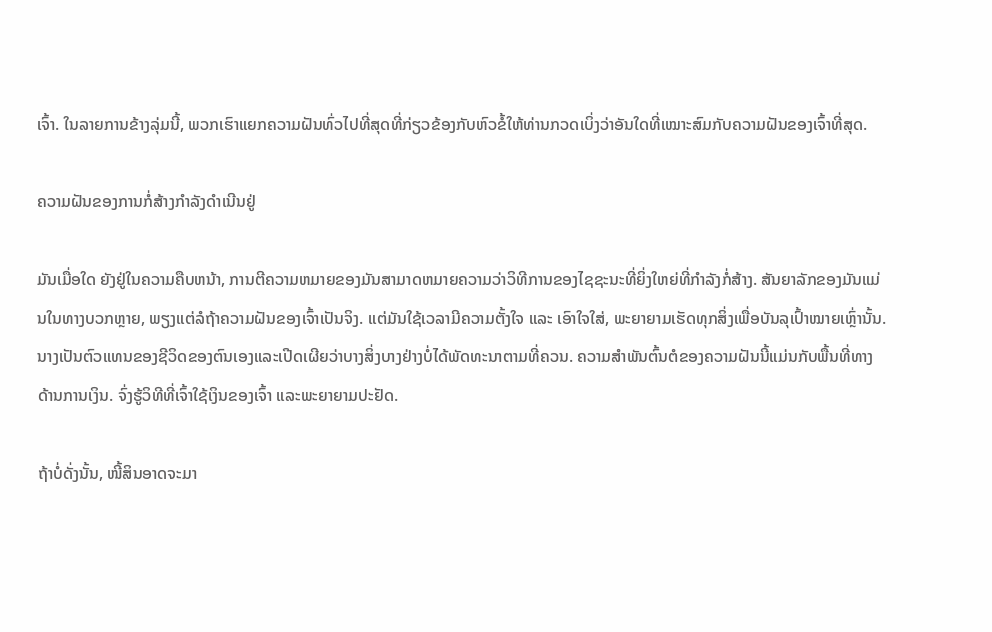ເຈົ້າ. ໃນລາຍການຂ້າງລຸ່ມນີ້, ພວກເຮົາແຍກຄວາມຝັນທົ່ວໄປທີ່ສຸດທີ່ກ່ຽວຂ້ອງກັບຫົວຂໍ້ໃຫ້ທ່ານກວດເບິ່ງວ່າອັນໃດທີ່ເໝາະສົມກັບຄວາມຝັນຂອງເຈົ້າທີ່ສຸດ.

ຄວາມຝັນຂອງການກໍ່ສ້າງກຳລັງດຳເນີນຢູ່

ມັນເມື່ອໃດ ຍັງຢູ່ໃນຄວາມຄືບຫນ້າ, ການຕີຄວາມຫມາຍຂອງມັນສາມາດຫມາຍຄວາມວ່າວິທີການຂອງໄຊຊະນະທີ່ຍິ່ງໃຫຍ່ທີ່ກໍາລັງກໍ່ສ້າງ. ສັນຍາລັກຂອງມັນແມ່ນໃນທາງບວກຫຼາຍ, ພຽງແຕ່ລໍຖ້າຄວາມຝັນຂອງເຈົ້າເປັນຈິງ. ແຕ່ມັນໃຊ້ເວລາມີຄວາມຕັ້ງໃຈ ແລະ ເອົາໃຈໃສ່, ພະຍາຍາມເຮັດທຸກສິ່ງເພື່ອບັນລຸເປົ້າໝາຍເຫຼົ່ານັ້ນ. ນາງເປັນຕົວແທນຂອງຊີວິດຂອງຕົນເອງແລະເປີດເຜີຍວ່າບາງສິ່ງບາງຢ່າງບໍ່ໄດ້ພັດທະນາຕາມທີ່ຄວນ. ຄວາມສໍາພັນຕົ້ນຕໍຂອງຄວາມຝັນນີ້ແມ່ນກັບພື້ນທີ່ທາງດ້ານການເງິນ. ຈົ່ງຮູ້ວິທີທີ່ເຈົ້າໃຊ້ເງິນຂອງເຈົ້າ ແລະພະຍາຍາມປະຢັດ.

ຖ້າບໍ່ດັ່ງນັ້ນ, ໜີ້ສິນອາດຈະມາ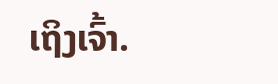ເຖິງເຈົ້າ.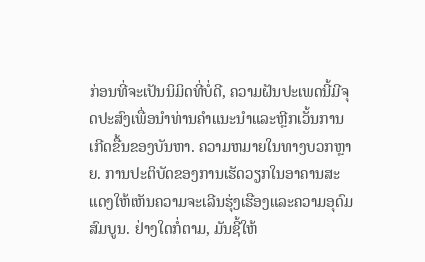ກ່ອນທີ່ຈະເປັນນິມິດທີ່ບໍ່ດີ, ຄວາມຝັນປະເພດນີ້ມີຈຸດປະສົງເພື່ອນໍາທ່ານຄໍາແນະນໍາແລະຫຼີກເວັ້ນການເກີດຂື້ນຂອງບັນຫາ. ຄວາມຫມາຍໃນທາງບວກຫຼາຍ. ການປະຕິບັດຂອງການເຮັດວຽກໃນອາຄານສະແດງໃຫ້ເຫັນຄວາມຈະເລີນຮຸ່ງເຮືອງແລະຄວາມອຸດົມສົມບູນ. ຢ່າງໃດກໍ່ຕາມ, ມັນຊີ້ໃຫ້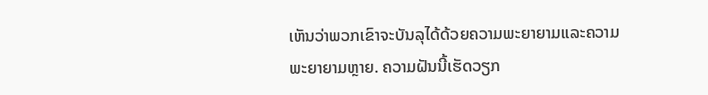ເຫັນວ່າພວກເຂົາຈະບັນລຸໄດ້ດ້ວຍຄວາມພະຍາຍາມແລະຄວາມພະຍາຍາມຫຼາຍ. ຄວາມຝັນນີ້ເຮັດວຽກ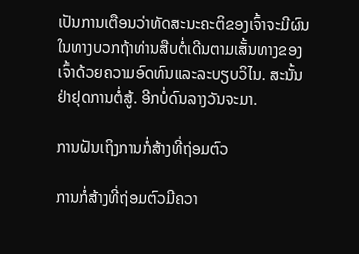ເປັນການເຕືອນວ່າທັດສະນະຄະຕິຂອງເຈົ້າຈະມີຜົນໃນທາງບວກຖ້າທ່ານສືບຕໍ່ເດີນຕາມເສັ້ນທາງຂອງເຈົ້າດ້ວຍຄວາມອົດທົນແລະລະບຽບວິໄນ. ສະນັ້ນຢ່າຢຸດການຕໍ່ສູ້. ອີກບໍ່ດົນລາງວັນຈະມາ.

ການຝັນເຖິງການກໍ່ສ້າງທີ່ຖ່ອມຕົວ

ການກໍ່ສ້າງທີ່ຖ່ອມຕົວມີຄວາ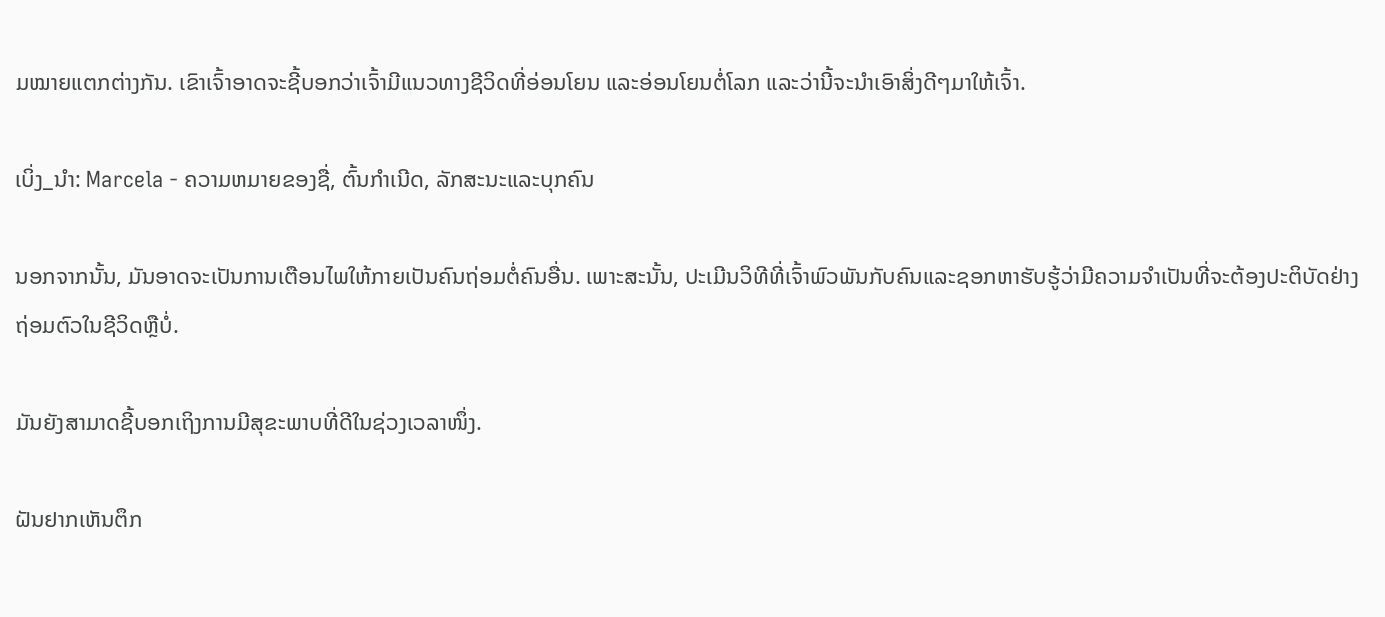ມໝາຍແຕກຕ່າງກັນ. ເຂົາເຈົ້າອາດຈະຊີ້ບອກວ່າເຈົ້າມີແນວທາງຊີວິດທີ່ອ່ອນໂຍນ ແລະອ່ອນໂຍນຕໍ່ໂລກ ແລະວ່ານີ້ຈະນໍາເອົາສິ່ງດີໆມາໃຫ້ເຈົ້າ.

ເບິ່ງ_ນຳ: Marcela - ຄວາມຫມາຍຂອງຊື່, ຕົ້ນກໍາເນີດ, ລັກສະນະແລະບຸກຄົນ

ນອກຈາກນັ້ນ, ມັນອາດຈະເປັນການເຕືອນໄພໃຫ້ກາຍເປັນຄົນຖ່ອມຕໍ່ຄົນອື່ນ. ເພາະສະນັ້ນ, ປະເມີນວິທີທີ່ເຈົ້າພົວພັນກັບຄົນແລະຊອກຫາຮັບຮູ້ວ່າມີຄວາມຈຳເປັນທີ່ຈະຕ້ອງປະຕິບັດຢ່າງຖ່ອມຕົວໃນຊີວິດຫຼືບໍ່.

ມັນຍັງສາມາດຊີ້ບອກເຖິງການມີສຸຂະພາບທີ່ດີໃນຊ່ວງເວລາໜຶ່ງ.

ຝັນຢາກເຫັນຕຶກ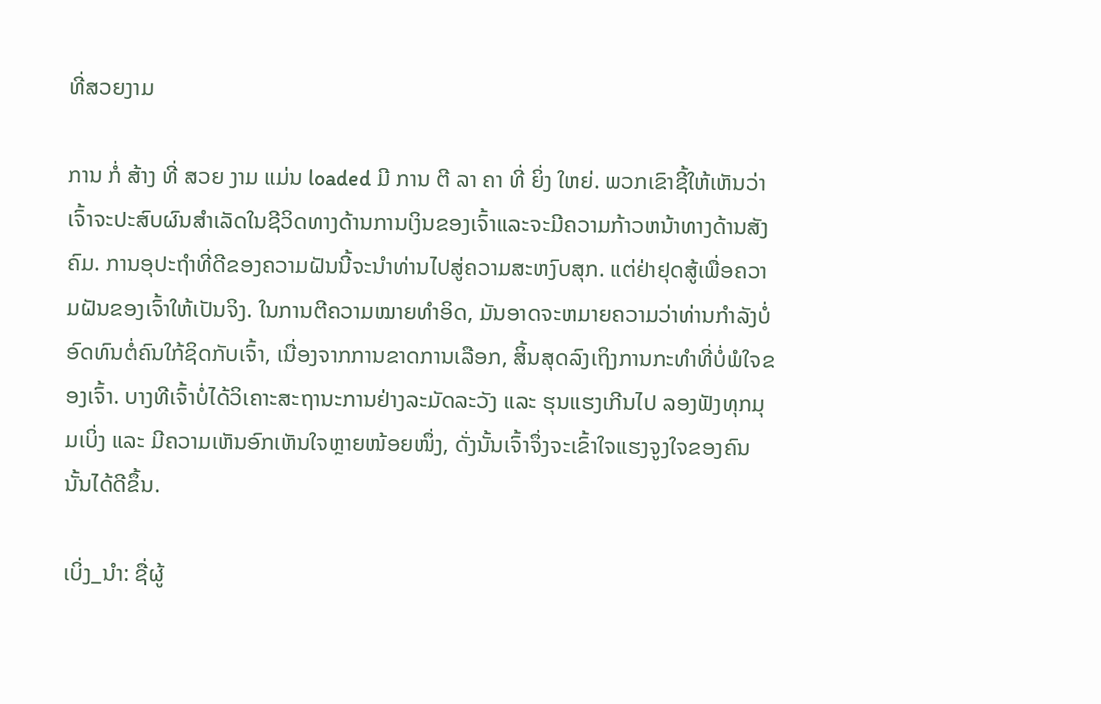ທີ່ສວຍງາມ

ການ ກໍ່ ສ້າງ ທີ່ ສວຍ ງາມ ແມ່ນ loaded ມີ ການ ຕີ ລາ ຄາ ທີ່ ຍິ່ງ ໃຫຍ່. ພວກເຂົາຊີ້ໃຫ້ເຫັນວ່າເຈົ້າຈະປະສົບຜົນສໍາເລັດໃນຊີວິດທາງດ້ານການເງິນຂອງເຈົ້າແລະຈະມີຄວາມກ້າວຫນ້າທາງດ້ານສັງຄົມ. ການອຸປະຖໍາທີ່ດີຂອງຄວາມຝັນນີ້ຈະນໍາທ່ານໄປສູ່ຄວາມສະຫງົບສຸກ. ແຕ່ຢ່າຢຸດສູ້ເພື່ອຄວາມຝັນຂອງເຈົ້າໃຫ້ເປັນຈິງ. ໃນການຕີຄວາມໝາຍທໍາອິດ, ມັນອາດຈະຫມາຍຄວາມວ່າທ່ານກໍາລັງບໍ່ອົດທົນຕໍ່ຄົນໃກ້ຊິດກັບເຈົ້າ, ເນື່ອງຈາກການຂາດການເລືອກ, ສິ້ນສຸດລົງເຖິງການກະທໍາທີ່ບໍ່ພໍໃຈຂອງເຈົ້າ. ບາງທີເຈົ້າບໍ່ໄດ້ວິເຄາະສະຖານະການຢ່າງລະມັດລະວັງ ແລະ ຮຸນແຮງເກີນໄປ ລອງຟັງທຸກມຸມເບິ່ງ ແລະ ມີຄວາມເຫັນອົກເຫັນໃຈຫຼາຍໜ້ອຍໜຶ່ງ, ດັ່ງນັ້ນເຈົ້າຈຶ່ງຈະເຂົ້າໃຈແຮງຈູງໃຈຂອງຄົນນັ້ນໄດ້ດີຂຶ້ນ.

ເບິ່ງ_ນຳ: ຊື່ຜູ້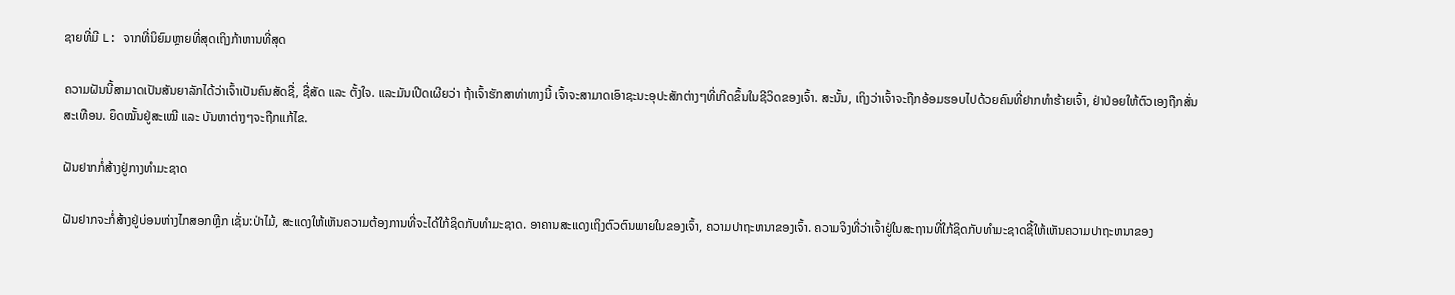ຊາຍທີ່ມີ L: ຈາກທີ່ນິຍົມຫຼາຍທີ່ສຸດເຖິງກ້າຫານທີ່ສຸດ

ຄວາມຝັນນີ້ສາມາດເປັນສັນຍາລັກໄດ້ວ່າເຈົ້າເປັນຄົນສັດຊື່, ຊື່ສັດ ແລະ ຕັ້ງໃຈ. ແລະມັນເປີດເຜີຍວ່າ ຖ້າເຈົ້າຮັກສາທ່າທາງນີ້ ເຈົ້າຈະສາມາດເອົາຊະນະອຸປະສັກຕ່າງໆທີ່ເກີດຂຶ້ນໃນຊີວິດຂອງເຈົ້າ. ສະນັ້ນ, ເຖິງວ່າເຈົ້າຈະຖືກອ້ອມຮອບໄປດ້ວຍຄົນທີ່ຢາກທຳຮ້າຍເຈົ້າ, ຢ່າປ່ອຍໃຫ້ຕົວເອງຖືກສັ່ນສະເທືອນ. ຍຶດໝັ້ນຢູ່ສະເໝີ ແລະ ບັນຫາຕ່າງໆຈະຖືກແກ້ໄຂ.

ຝັນຢາກກໍ່ສ້າງຢູ່ກາງທຳມະຊາດ

ຝັນຢາກຈະກໍ່ສ້າງຢູ່ບ່ອນຫ່າງໄກສອກຫຼີກ ເຊັ່ນ:ປ່າໄມ້, ສະແດງໃຫ້ເຫັນຄວາມຕ້ອງການທີ່ຈະໄດ້ໃກ້ຊິດກັບທໍາມະຊາດ. ອາຄານສະແດງເຖິງຕົວຕົນພາຍໃນຂອງເຈົ້າ, ຄວາມປາຖະຫນາຂອງເຈົ້າ. ຄວາມຈິງທີ່ວ່າເຈົ້າຢູ່ໃນສະຖານທີ່ໃກ້ຊິດກັບທໍາມະຊາດຊີ້ໃຫ້ເຫັນຄວາມປາຖະຫນາຂອງ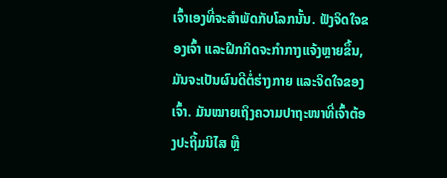ເຈົ້າເອງທີ່ຈະສໍາພັດກັບໂລກນັ້ນ. ຟັງຈິດໃຈຂອງເຈົ້າ ແລະຝຶກກິດຈະກຳກາງແຈ້ງຫຼາຍຂຶ້ນ, ມັນຈະເປັນຜົນດີຕໍ່ຮ່າງກາຍ ແລະຈິດໃຈຂອງເຈົ້າ. ມັນໝາຍເຖິງຄວາມປາຖະໜາທີ່ເຈົ້າຕ້ອງປະຖິ້ມນິໄສ ຫຼື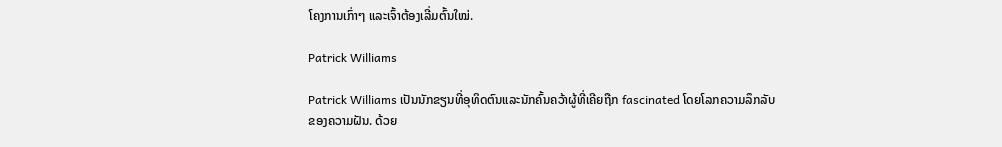ໂຄງການເກົ່າໆ ແລະເຈົ້າຕ້ອງເລີ່ມຕົ້ນໃໝ່.

Patrick Williams

Patrick Williams ເປັນນັກຂຽນທີ່ອຸທິດຕົນແລະນັກຄົ້ນຄວ້າຜູ້ທີ່ເຄີຍຖືກ fascinated ໂດຍໂລກຄວາມລຶກລັບຂອງຄວາມຝັນ. ດ້ວຍ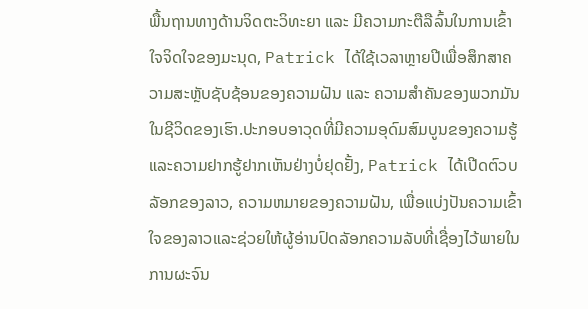ພື້ນຖານທາງດ້ານຈິດຕະວິທະຍາ ແລະ ມີຄວາມກະຕືລືລົ້ນໃນການເຂົ້າໃຈຈິດໃຈຂອງມະນຸດ, Patrick ໄດ້ໃຊ້ເວລາຫຼາຍປີເພື່ອສຶກສາຄວາມສະຫຼັບຊັບຊ້ອນຂອງຄວາມຝັນ ແລະ ຄວາມສຳຄັນຂອງພວກມັນໃນຊີວິດຂອງເຮົາ.ປະກອບອາວຸດທີ່ມີຄວາມອຸດົມສົມບູນຂອງຄວາມຮູ້ແລະຄວາມຢາກຮູ້ຢາກເຫັນຢ່າງບໍ່ຢຸດຢັ້ງ, Patrick ໄດ້ເປີດຕົວບລັອກຂອງລາວ, ຄວາມຫມາຍຂອງຄວາມຝັນ, ເພື່ອແບ່ງປັນຄວາມເຂົ້າໃຈຂອງລາວແລະຊ່ວຍໃຫ້ຜູ້ອ່ານປົດລັອກຄວາມລັບທີ່ເຊື່ອງໄວ້ພາຍໃນການຜະຈົນ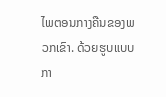ໄພຕອນກາງຄືນຂອງພວກເຂົາ. ດ້ວຍຮູບແບບກາ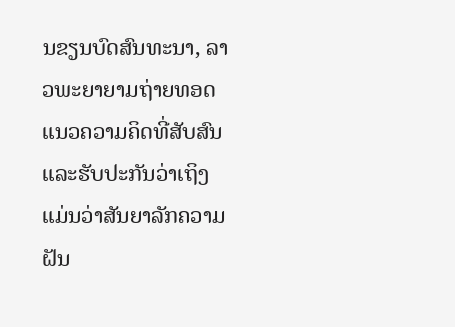ນຂຽນບົດສົນທະນາ, ລາວພະຍາຍາມຖ່າຍທອດແນວຄວາມຄິດທີ່ສັບສົນແລະຮັບປະກັນວ່າເຖິງແມ່ນວ່າສັນຍາລັກຄວາມຝັນ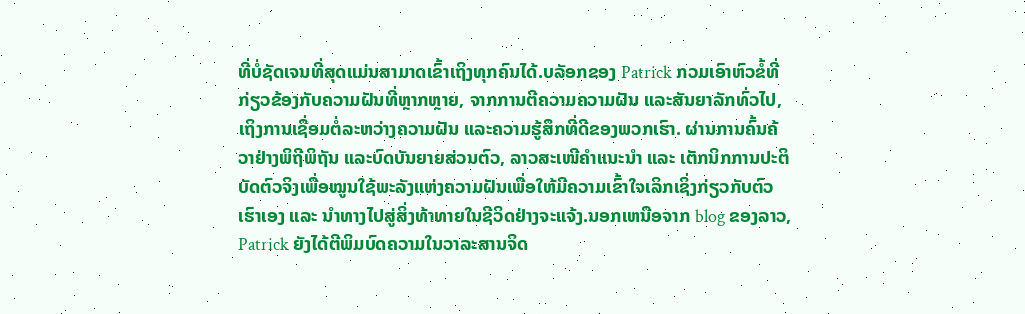ທີ່ບໍ່ຊັດເຈນທີ່ສຸດແມ່ນສາມາດເຂົ້າເຖິງທຸກຄົນໄດ້.ບລັອກຂອງ Patrick ກວມເອົາຫົວຂໍ້ທີ່ກ່ຽວຂ້ອງກັບຄວາມຝັນທີ່ຫຼາກຫຼາຍ, ຈາກການຕີຄວາມຄວາມຝັນ ແລະສັນຍາລັກທົ່ວໄປ, ເຖິງການເຊື່ອມຕໍ່ລະຫວ່າງຄວາມຝັນ ແລະຄວາມຮູ້ສຶກທີ່ດີຂອງພວກເຮົາ. ຜ່ານການຄົ້ນຄ້ວາຢ່າງພິຖີພິຖັນ ແລະບົດບັນຍາຍສ່ວນຕົວ, ລາວສະເໜີຄຳແນະນຳ ແລະ ເຕັກນິກການປະຕິບັດຕົວຈິງເພື່ອໝູນໃຊ້ພະລັງແຫ່ງຄວາມຝັນເພື່ອໃຫ້ມີຄວາມເຂົ້າໃຈເລິກເຊິ່ງກ່ຽວກັບຕົວເຮົາເອງ ແລະ ນຳທາງໄປສູ່ສິ່ງທ້າທາຍໃນຊີວິດຢ່າງຈະແຈ້ງ.ນອກເຫນືອຈາກ blog ຂອງລາວ, Patrick ຍັງໄດ້ຕີພິມບົດຄວາມໃນວາລະສານຈິດ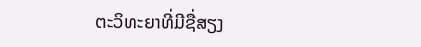ຕະວິທະຍາທີ່ມີຊື່ສຽງ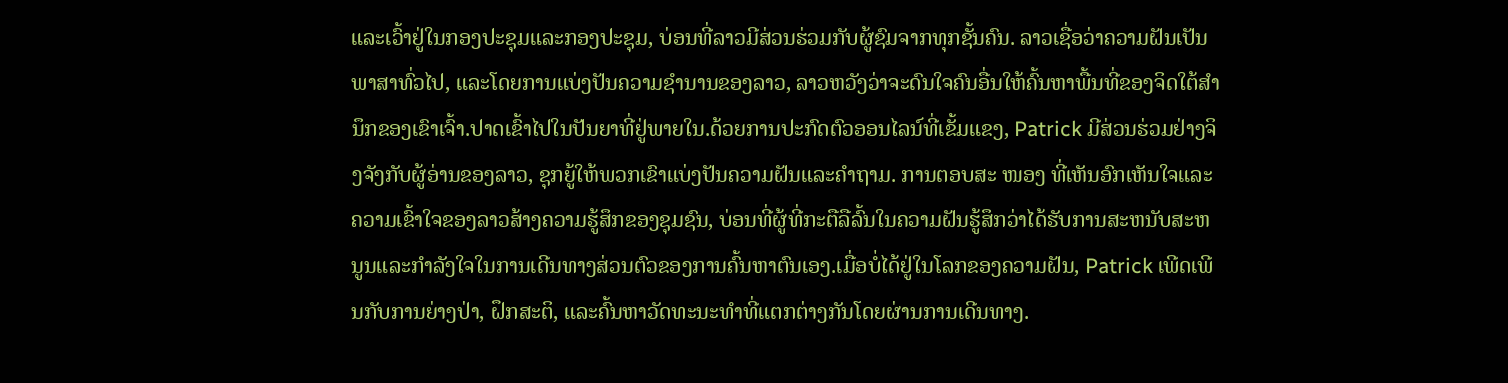ແລະເວົ້າຢູ່ໃນກອງປະຊຸມແລະກອງປະຊຸມ, ບ່ອນທີ່ລາວມີສ່ວນຮ່ວມກັບຜູ້ຊົມຈາກທຸກຊັ້ນຄົນ. ລາວເຊື່ອວ່າຄວາມຝັນເປັນພາສາທົ່ວໄປ, ແລະໂດຍການແບ່ງປັນຄວາມຊໍານານຂອງລາວ, ລາວຫວັງວ່າຈະດົນໃຈຄົນອື່ນໃຫ້ຄົ້ນຫາພື້ນທີ່ຂອງຈິດໃຕ້ສໍານຶກຂອງເຂົາເຈົ້າ.ປາດເຂົ້າໄປໃນປັນຍາທີ່ຢູ່ພາຍໃນ.ດ້ວຍການປະກົດຕົວອອນໄລນ໌ທີ່ເຂັ້ມແຂງ, Patrick ມີສ່ວນຮ່ວມຢ່າງຈິງຈັງກັບຜູ້ອ່ານຂອງລາວ, ຊຸກຍູ້ໃຫ້ພວກເຂົາແບ່ງປັນຄວາມຝັນແລະຄໍາຖາມ. ການຕອບສະ ໜອງ ທີ່ເຫັນອົກເຫັນໃຈແລະຄວາມເຂົ້າໃຈຂອງລາວສ້າງຄວາມຮູ້ສຶກຂອງຊຸມຊົນ, ບ່ອນທີ່ຜູ້ທີ່ກະຕືລືລົ້ນໃນຄວາມຝັນຮູ້ສຶກວ່າໄດ້ຮັບການສະຫນັບສະຫນູນແລະກໍາລັງໃຈໃນການເດີນທາງສ່ວນຕົວຂອງການຄົ້ນຫາຕົນເອງ.ເມື່ອບໍ່ໄດ້ຢູ່ໃນໂລກຂອງຄວາມຝັນ, Patrick ເພີດເພີນກັບການຍ່າງປ່າ, ຝຶກສະຕິ, ແລະຄົ້ນຫາວັດທະນະທໍາທີ່ແຕກຕ່າງກັນໂດຍຜ່ານການເດີນທາງ.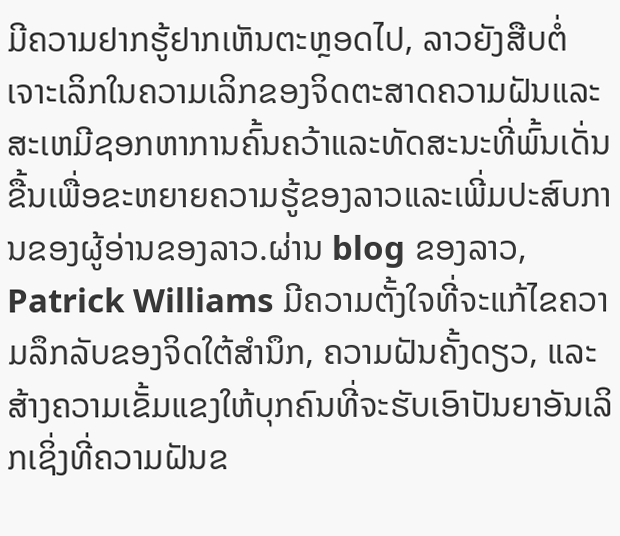ມີຄວາມຢາກຮູ້ຢາກເຫັນຕະຫຼອດໄປ, ລາວຍັງສືບຕໍ່ເຈາະເລິກໃນຄວາມເລິກຂອງຈິດຕະສາດຄວາມຝັນແລະສະເຫມີຊອກຫາການຄົ້ນຄວ້າແລະທັດສະນະທີ່ພົ້ນເດັ່ນຂື້ນເພື່ອຂະຫຍາຍຄວາມຮູ້ຂອງລາວແລະເພີ່ມປະສົບການຂອງຜູ້ອ່ານຂອງລາວ.ຜ່ານ blog ຂອງລາວ, Patrick Williams ມີຄວາມຕັ້ງໃຈທີ່ຈະແກ້ໄຂຄວາມລຶກລັບຂອງຈິດໃຕ້ສໍານຶກ, ຄວາມຝັນຄັ້ງດຽວ, ແລະສ້າງຄວາມເຂັ້ມແຂງໃຫ້ບຸກຄົນທີ່ຈະຮັບເອົາປັນຍາອັນເລິກເຊິ່ງທີ່ຄວາມຝັນຂ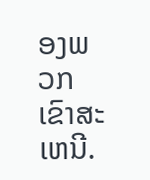ອງພວກເຂົາສະເຫນີ.